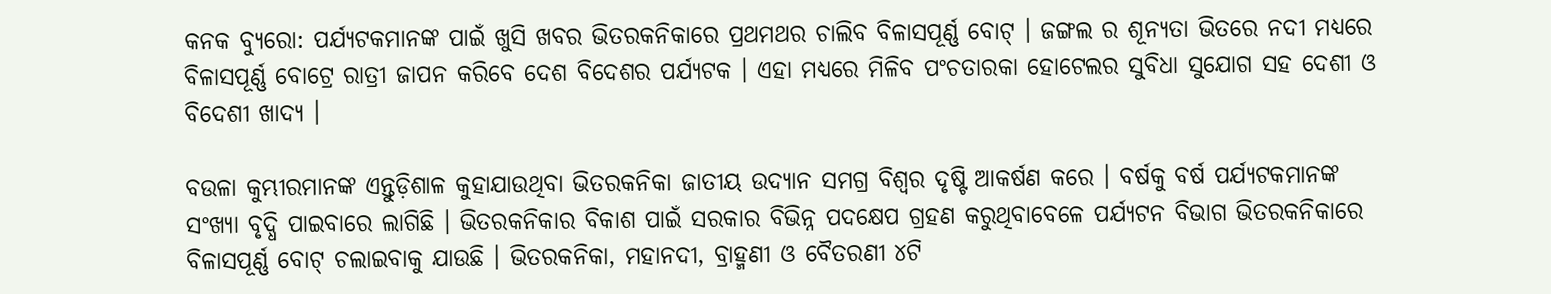କନକ ବ୍ୟୁରୋ: ପର୍ଯ୍ୟଟକମାନଙ୍କ ପାଇଁ ଖୁସି ଖବର ଭିତରକନିକାରେ ପ୍ରଥମଥର ଚାଲିବ ବିଳାସପୂର୍ଣ୍ଣ ବୋଟ୍ । ଜଙ୍ଗଲ ର ଶୂନ୍ୟତା ଭିତରେ ନଦୀ ମଧ୍ୟରେ ବିଳାସପୂର୍ଣ୍ଣ ବୋଟ୍ରେ ରାତ୍ରୀ ଜାପନ କରିବେ ଦେଶ ବିଦେଶର ପର୍ଯ୍ୟଟକ । ଏହା ମଧ୍ୟରେ ମିଳିବ ପଂଚତାରକା ହୋଟେଲର ସୁବିଧା ସୁଯୋଗ ସହ ଦେଶୀ ଓ ବିଦେଶୀ ଖାଦ୍ୟ ।

ବଉଳା କୁମ୍ଭୀରମାନଙ୍କ ଏନ୍ତୁଡ଼ିଶାଳ କୁହାଯାଉଥିବା ଭିତରକନିକା ଜାତୀୟ ଉଦ୍ୟାନ ସମଗ୍ର ବିଶ୍ୱର ଦୃଷ୍ଟି ଆକର୍ଷଣ କରେ । ବର୍ଷକୁ ବର୍ଷ ପର୍ଯ୍ୟଟକମାନଙ୍କ ସଂଖ୍ୟା ବୃଦ୍ଧି ପାଇବାରେ ଲାଗିଛି । ଭିତରକନିକାର ବିକାଶ ପାଇଁ ସରକାର ବିଭିନ୍ନ ପଦକ୍ଷେପ ଗ୍ରହଣ କରୁଥିବାବେଳେ ପର୍ଯ୍ୟଟନ ବିଭାଗ ଭିତରକନିକାରେ ବିଳାସପୂର୍ଣ୍ଣ ବୋଟ୍ ଚଲାଇବାକୁ ଯାଉଛି । ଭିତରକନିକା, ମହାନଦୀ, ବ୍ରାହ୍ମଣୀ ଓ ବୈତରଣୀ ୪ଟି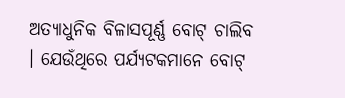ଅତ୍ୟାଧୁନିକ ବିଳାସପୂର୍ଣ୍ଣ ବୋଟ୍ ଚାଲିବ । ଯେଉଁଥିରେ ପର୍ଯ୍ୟଟକମାନେ ବୋଟ୍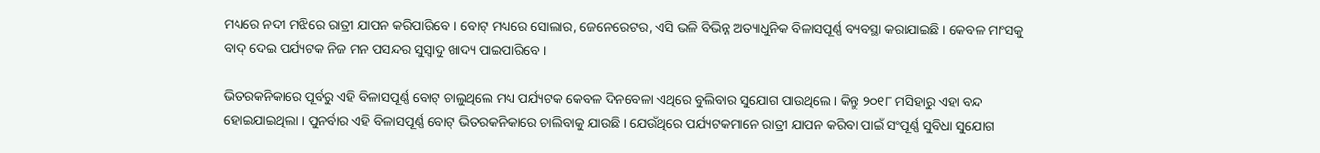ମଧ୍ୟରେ ନଦୀ ମଝିରେ ରାତ୍ରୀ ଯାପନ କରିପାରିବେ । ବୋଟ୍ ମଧ୍ୟରେ ସୋଲାର, ଜେନେରେଟର, ଏସି ଭଳି ବିଭିନ୍ନ ଅତ୍ୟାଧୁନିକ ବିଳାସପୂର୍ଣ୍ଣ ବ୍ୟବସ୍ଥା କରାଯାଇଛି । କେବଳ ମାଂସକୁ ବାଦ୍ ଦେଇ ପର୍ଯ୍ୟଟକ ନିଜ ମନ ପସନ୍ଦର ସୁସ୍ୱାଦୁ ଖାଦ୍ୟ ପାଇପାରିବେ ।

ଭିତରକନିକାରେ ପୂର୍ବରୁ ଏହି ବିଳାସପୂର୍ଣ୍ଣ ବୋଟ୍ ଚାଲୁଥିଲେ ମଧ୍ୟ ପର୍ଯ୍ୟଟକ କେବଳ ଦିନବେଳା ଏଥିରେ ବୁଲିବାର ସୁଯୋଗ ପାଉଥିଲେ । କିନ୍ତୁ ୨୦୧୮ ମସିହାରୁ ଏହା ବନ୍ଦ ହୋଇଯାଇଥିଲା । ପୁନର୍ବାର ଏହି ବିଳାସପୂର୍ଣ୍ଣ ବୋଟ୍ ଭିତରକନିକାରେ ଚାଲିବାକୁ ଯାଉଛି । ଯେଉଁଥିରେ ପର୍ଯ୍ୟଟକମାନେ ରାତ୍ରୀ ଯାପନ କରିବା ପାଇଁ ସଂପୂର୍ଣ୍ଣ ସୁବିଧା ସୁଯୋଗ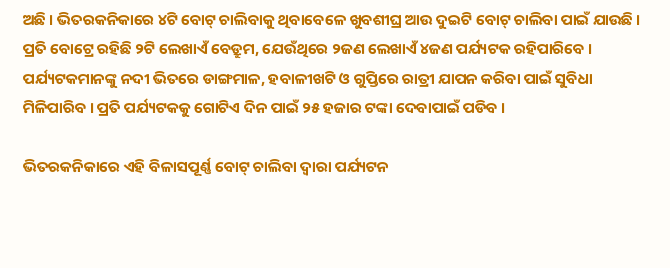ଅଛି । ଭିତରକନିକାରେ ୪ଟି ବୋଟ୍ ଚାଲିବାକୁ ଥିବାବେଳେ ଖୁବଶୀଘ୍ର ଆଉ ଦୁଇଟି ବୋଟ୍ ଚାଲିବା ପାଇଁ ଯାଉଛି । ପ୍ରତି ବୋଟ୍ରେ ରହିଛି ୨ଟି ଲେଖାଏଁ ବେଡ୍ରୁମ, ଯେଉଁଥିରେ ୨ଜଣ ଲେଖାଏଁ ୪ଜଣ ପର୍ଯ୍ୟଟକ ରହିପାରିବେ । ପର୍ଯ୍ୟଟକମାନଙ୍କୁ ନଦୀ ଭିତରେ ଡାଙ୍ଗମାଳ, ହବାଳୀଖଟି ଓ ଗୁପ୍ତିରେ ରାତ୍ରୀ ଯାପନ କରିବା ପାଇଁ ସୁବିଧା ମିଳିପାରିବ । ପ୍ରତି ପର୍ଯ୍ୟଟକକୁ ଗୋଟିଏ ଦିନ ପାଇଁ ୨୫ ହଜାର ଟଙ୍କା ଦେବାପାଇଁ ପଡିବ ।

ଭିତରକନିକାରେ ଏହି ବିଳାସପୂର୍ଣ୍ଣ ବୋଟ୍ ଚାଲିବା ଦ୍ୱାରା ପର୍ଯ୍ୟଟନ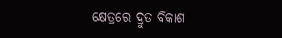କ୍ଷେତ୍ରରେ ଦ୍ରୁତ ବିକାଶ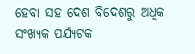ହେବା ସହ ଦେଶ ବିଦେଶରୁ ଅଧିକ ସଂଖ୍ୟକ ପର୍ଯ୍ୟଟକ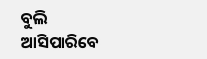ବୁଲି ଆସିପାରିବେ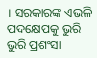। ସରକାରଙ୍କ ଏଭଳି ପଦକ୍ଷେପକୁ ଭୁରି ଭୁରି ପ୍ରଶଂସା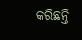କରିଛନ୍ତି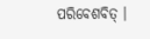ପରିବେଶବିତ୍ ।